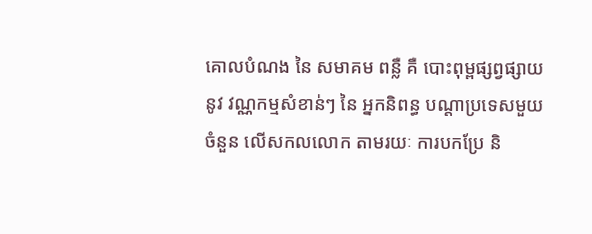គោលបំណង នៃ សមាគម ពន្លឺ គឺ បោះពុម្ពផ្សព្វផ្សាយ នូវ វណ្ណកម្មសំខាន់ៗ នៃ អ្នកនិពន្ធ បណ្តាប្រទេសមួយចំនួន លើសកលលោក តាមរយៈ ការបកប្រែ និ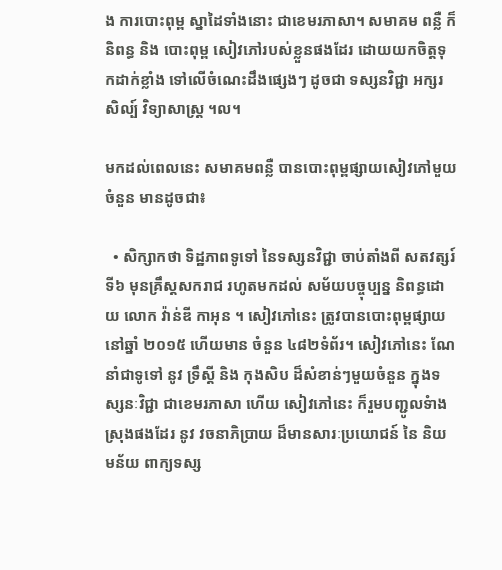ង ការបោះពុម្ព ស្នាដៃទាំងនោះ ជាខេមរភាសា។ សមាគម ពន្លឺ ក៏ និពន្ធ និង បោះពុម្ព សៀវភៅរបស់ខ្លួនផងដែរ ដោយយកចិត្តទុកដាក់ខ្លាំង ទៅលើចំណេះដឹងផ្សេងៗ ដូចជា ទស្សនវិជ្ជា អក្សរសិល្ប៍ វិទ្យាសាស្រ្ត ។ល។

មកដល់ពេលនេះ សមាគមពន្លឺ បានបោះពុម្ពផ្សាយសៀវភៅមួយចំនួន មានដូចជា៖

  • សិក្សាកថា ទិដ្ឋភាពទូទៅ នៃទស្សនវិជ្ជា ចាប់តាំងពី សតវត្សរ៍ ទី៦ មុនគ្រឹស្តសករាជ រហូតមកដល់ សម័យបច្ចុប្បន្ន និពន្ធដោយ លោក វ៉ាន់ឌី កាអុន ។ សៀវភៅនេះ ត្រូវបានបោះពុម្ពផ្សាយ នៅឆ្នាំ ២០១៥ ហើយមាន ចំនួន ៤៨២ទំព័រ។ សៀវភៅនេះ ណែនាំជាទូទៅ នូវ ទ្រឹស្តី និង កុងសិប ដ៏សំខាន់ៗមួយចំនួន ក្នុងទស្សនៈវិជ្ជា ជាខេមរភាសា ហើយ សៀវភៅនេះ ក៏រួមបញ្ជូលទំាងស្រុងផងដែរ នូវ វចនាភិប្រាយ ដ៏មានសារៈប្រយោជន៍ នៃ និយមន័យ ពាក្យទស្ស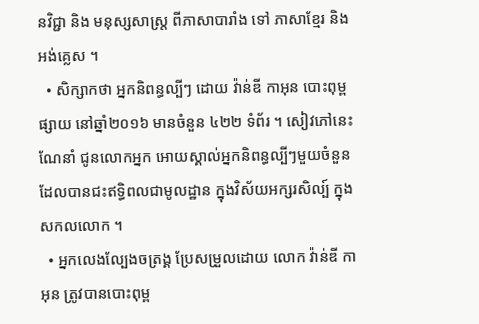នវិជ្ជា និង មនុស្សសាស្រ្ត ពីភាសាបារាំង ទៅ ភាសាខ្មែរ និង អង់គ្លេស ។
  • សិក្សាកថា អ្នកនិពន្ធល្បីៗ ដោយ វ៉ាន់ឌី កាអុន បោះពុម្ពផ្សាយ នៅឆ្នាំ២០១៦ មានចំនួន ៤២២ ទំព័រ ។ សៀវភៅនេះ ណែនាំ ជូនលោកអ្នក អោយស្គាល់អ្នកនិពន្ធល្បីៗមួយចំនួន ដែលបានជះឥទ្ធិពលជាមូលដ្ឋាន ក្នុងវិស័យអក្សរសិល្ប៍ ក្នុងសកលលោក ។
  • អ្នកលេងល្បែងចត្រង្គ ប្រែសម្រួលដោយ លោក វ៉ាន់ឌី កាអុន ត្រូវបានបោះពុម្ព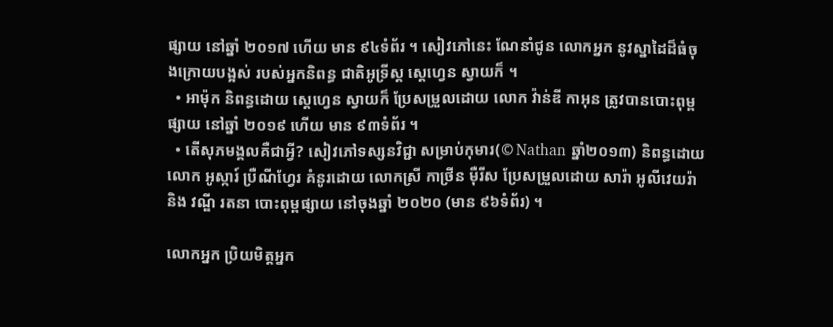ផ្សាយ នៅឆ្នាំ ២០១៧ ហើយ មាន ៩៤ទំព័រ ។ សៀវភៅនេះ ណែនាំជូន លោកអ្នក នូវស្នាដៃដ៏ធំចុងក្រោយបង្អស់ របស់អ្នកនិពន្ធ ជាតិអូទ្រីស្ត ស្តេហ្វេន ស្វាយក៏ ។
  • អាម៉ុក និពន្ធដោយ ស្តេហ្វេន ស្វាយក៏ ប្រែសម្រួលដោយ លោក វ៉ាន់ឌី កាអុន ត្រូវបានបោះពុម្ពផ្សាយ នៅឆ្នាំ ២០១៩ ហើយ មាន ៩៣ទំព័រ ។
  • តើសុភមង្គលគឺជាអ្វី? សៀវភៅទស្សនវិជ្ជា សម្រាប់កុមារ(© Nathan ឆ្នាំ២០១៣) និពន្ធដោយ លោក អូស្ការ៍ ប្រឺណីហ្វែរ គំនូរដោយ លោកស្រី កាថ្រីន ម៉ឺរីស ប្រែសម្រួលដោយ សារ៉ា អូលីវេយរ៉ា និង វណ្ឌី រតនា បោះពុម្ពផ្សាយ នៅចុងឆ្នាំ ២០២០ (មាន ៩៦ទំព័រ) ។

លោកអ្នក ប្រិយមិត្តអ្នក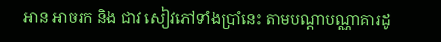អាន អាចរក និង ជាវ សៀវភៅទាំងប្រាំនេះ តាមបណ្តាបណ្ណាគារដូ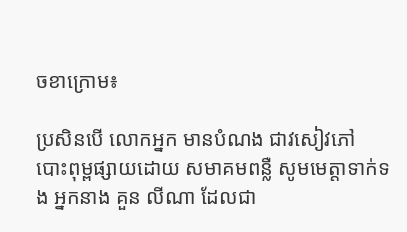ចខាក្រោម៖

ប្រសិនបើ លោកអ្នក មានបំណង ជាវសៀវភៅ បោះពុម្ពផ្សាយដោយ សមាគមពន្លឺ សូមមេត្តាទាក់ទង អ្នកនាង គួន លីណា ដែលជា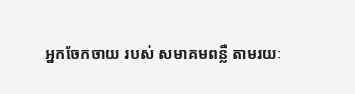អ្នកចែកចាយ របស់ សមាគមពន្លឺ តាមរយៈ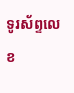ទូរស័ព្ទលេខ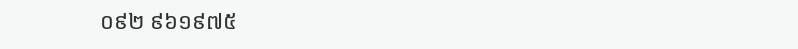០៩២ ៩៦១៩៧៥